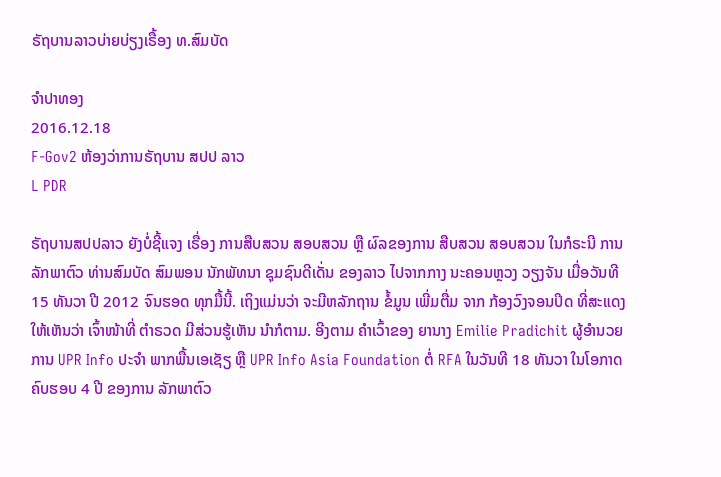ຣັຖບານລາວບ່າຍບ່ຽງເຣື້ອງ ທ.ສົມບັດ

ຈໍາປາທອງ
2016.12.18
F-Gov2 ຫ້ອງວ່າການຣັຖບານ ສປປ ລາວ
L PDR

ຣັຖບານສປປລາວ ຍັງບໍ່ຊີ້ແຈງ ເຣື່ອງ ການສືບສວນ ສອບສວນ ຫຼື ຜົລຂອງການ ສືບສວນ ສອບສວນ ໃນກໍຣະນີ ການລັກພາຕົວ ທ່ານສົມບັດ ສົມພອນ ນັກພັທນາ ຊຸມຊົນດີເດັ່ນ ຂອງລາວ ໄປຈາກກາງ ນະຄອນຫຼວງ ວຽງຈັນ ເມື່ອວັນທີ 15 ທັນວາ ປີ 2012 ຈົນຮອດ ທຸກມື້ນີ້. ເຖິງແມ່ນວ່າ ຈະມີຫລັກຖານ ຂໍ້ມູນ ເພີ່ມຕື່ມ ຈາກ ກ້ອງວົງຈອນປິດ ທີ່ສະແດງ ໃຫ້ເຫັນວ່າ ເຈົ້າໜ້າທີ່ ຕໍາຣວດ ມີສ່ວນຮູ້ເຫັນ ນໍາກໍຕາມ. ອີງຕາມ ຄໍາເວົ້າຂອງ ຍານາງ Emilie Pradichit ຜູ້ອໍານວຍການ UPR Info ປະຈໍາ ພາກພື້ນເອເຊັຽ ຫຼື UPR Info Asia Foundation ຕໍ່ RFA ໃນວັນທີ 18 ທັນວາ ໃນໂອກາດ ຄົບຮອບ 4 ປີ ຂອງການ ລັກພາຕົວ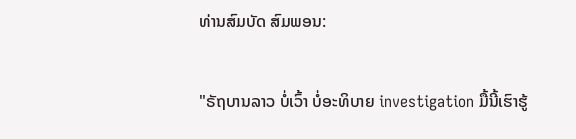ທ່ານສົມບັດ ສົມພອນ:

"ຣັຖບານລາວ ບໍ່ເວົ້າ ບໍ່ອະທິບາຍ investigation ມື້ນີ້ເຮົາຮູ້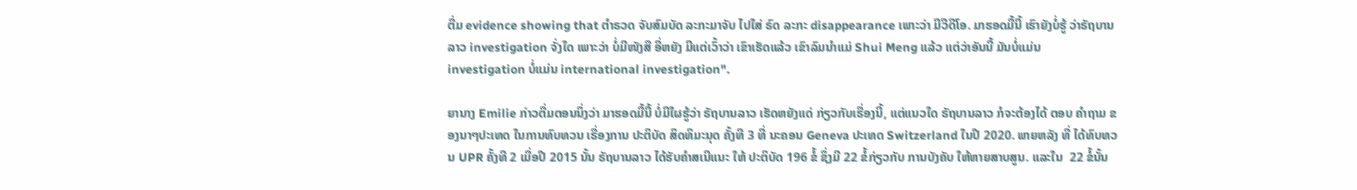ຕື່ມ evidence showing that ຕໍາຣວດ ຈັບສົມບັດ ລະກະມາຈັບ ໄປໃສ່ ຣົດ ລະກະ disappearance ເພາະວ່າ ມີວີດີໂອ. ມາຮອດມື້ນີ້ ເຮົາຍັງບໍ່ຮູ້ ວ່າຣັຖບານລາວ investigation ຈັ່ງໃດ ເພາະວ່າ ບໍ່ມີໜັງສື ອີ່ຫຍັງ ມີແຕ່ເວົ້າວ່າ ເຂົາເຮັດແລ້ວ ເຂົາລົມນໍາແມ່ Shui Meng ແລ້ວ ແຕ່ວ່າອັນນີ້ ມັນບໍ່ແມ່ນ investigation ບໍ່ແມ່ນ international investigation".

ຍານາງ Emilie ກ່າວຕື່ມຕອນນຶ່ງວ່າ ມາຮອດມື້ນີ້ ບໍ່ມີໃຜຮູ້ວ່າ ຣັຖບານລາວ ເຮັດຫຍັງແດ່ ກ່ຽວກັບເຣື່ອງນີ້, ແຕ່ແນວໃດ ຣັຖບານລາວ ກໍຈະຕ້ອງໄດ້ ຕອບ ຄໍາຖາມ ຂອງນາໆປະເທດ ໃນການທົບທວນ ເຣື່ອງການ ປະຕິບັດ ສິດທິມະນຸດ ຄັ້ງທີ 3 ທີ່ ນະຄອນ Geneva ປະເທດ Switzerland ໃນປີ 2020. ພາຍຫລັງ ທີ່ ໄດ້ທົບທວນ UPR ຄັ້ງທີ 2 ເມື່ອປີ 2015 ນັ້ນ ຣັຖບານລາວ ໄດ້ຮັບຄໍາສເນີແນະ ໃຫ້ ປະຕິບັດ 196 ຂໍ້ ຊຶ່ງມີ 22 ຂໍ້ກ່ຽວກັບ ການບັງຄັບ ໃຫ້ຫາຍສາບສູນ. ແລະໃນ  22 ຂໍ້ນັ້ນ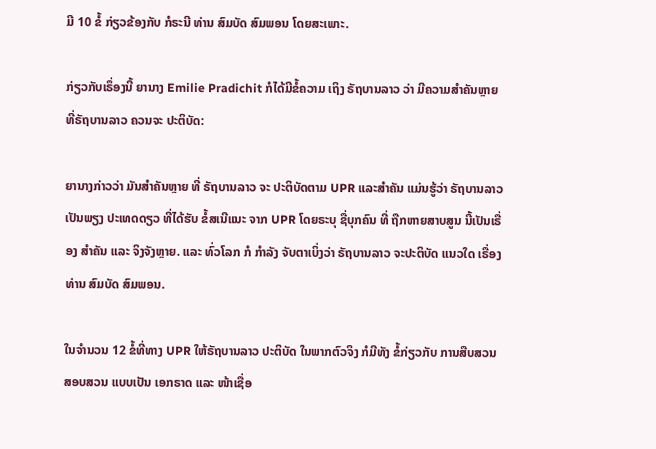ມີ 10 ຂໍ້ ກ່ຽວຂ້ອງກັບ ກໍຣະນີ ທ່ານ ສົມບັດ ສົມພອນ ໂດຍສະເພາະ.

ກ່ຽວກັບເຣຶ່ອງນີ້ ຍານາງ Emilie Pradichit ກໍໄດ້ມີຂໍ້ຄວາມ ເຖິງ ຣັຖບານລາວ ວ່າ ມີຄວາມສຳຄັນຫຼາຍ ທີ່ຣັຖບານລາວ ຄວນຈະ ປະຕິບັດ:

ຍານາງກ່າວວ່າ ມັນສໍາຄັນຫຼາຍ ທີ່ ຣັຖບານລາວ ຈະ ປະຕິບັດຕາມ UPR ແລະສໍາຄັນ ແມ່ນຮູ້ວ່າ ຣັຖບານລາວ ເປັນພຽງ ປະເທດດຽວ ທີ່ໄດ້ຮັບ ຂໍ້ສເນີແນະ ຈາກ UPR ໂດຍຣະບຸ ຊື່ບຸກຄົນ ທີ່ ຖືກຫາຍສາບສູນ ນີ້ເປັນເຣື່ອງ ສໍາຄັນ ແລະ ຈິງຈັງຫຼາຍ. ແລະ ທົ່ວໂລກ ກໍ ກໍາລັງ ຈັບຕາເບິ່ງວ່າ ຣັຖບານລາວ ຈະປະຕິບັດ ແນວໃດ ເຣື່ອງທ່ານ ສົມບັດ ສົມພອນ.

ໃນຈໍານວນ 12 ຂໍ້ທີ່ທາງ UPR ໃຫ້ຣັຖບານລາວ ປະຕິບັດ ໃນພາກຕົວຈິງ ກໍມີທັງ ຂໍ້ກ່ຽວກັບ ການສືບສວນ ສອບສວນ ແບບເປັນ ເອກຣາດ ແລະ ໜ້າເຊື່ອ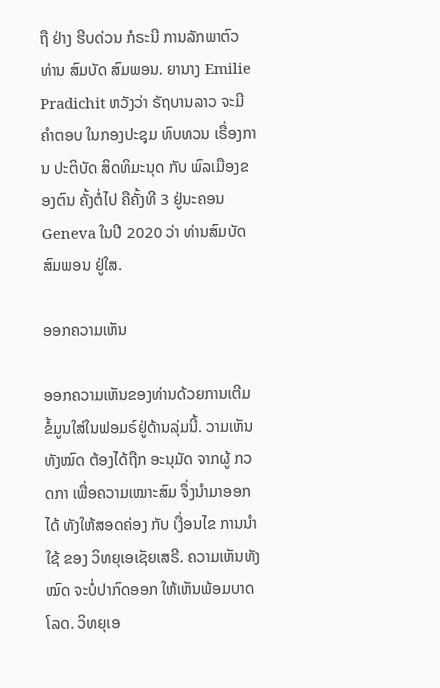ຖື ຢ່າງ ຮີບດ່ວນ ກໍຣະນີ ການລັກພາຕົວ ທ່ານ ສົມບັດ ສົມພອນ. ຍານາງ Emilie Pradichit ຫວັງວ່າ ຣັຖບານລາວ ຈະມີຄໍາຕອບ ໃນກອງປະຊຸມ ທົບທວນ ເຣື່ອງການ ປະຕິບັດ ສິດທິມະນຸດ ກັບ ພົລເມືອງຂອງຕົນ ຄັ້ງຕໍ່ໄປ ຄືຄັ້ງທີ 3 ຢູ່ນະຄອນ Geneva ໃນປີ 2020 ວ່າ ທ່ານສົມບັດ ສົມພອນ ຢູ່ໃສ.

ອອກຄວາມເຫັນ

ອອກຄວາມເຫັນຂອງທ່ານດ້ວຍການເຕີມຂໍ້ມູນໃສ່ໃນຟອມຣ໌ຢູ່ດ້ານລຸ່ມນີ້. ວາມເຫັນທັງໝົດ ຕ້ອງໄດ້ຖືກ ອະນຸມັດ ຈາກຜູ້ ກວດກາ ເພື່ອຄວາມເໝາະສົມ ຈຶ່ງນໍາມາອອກໄດ້ ທັງໃຫ້ສອດຄ່ອງ ກັບ ເງື່ອນໄຂ ການນຳໃຊ້ ຂອງ ວິທຍຸເອເຊັຍເສຣີ. ຄວາມເຫັນທັງໝົດ ຈະບໍ່ປາກົດອອກ ໃຫ້ເຫັນພ້ອມບາດໂລດ. ວິທຍຸເອ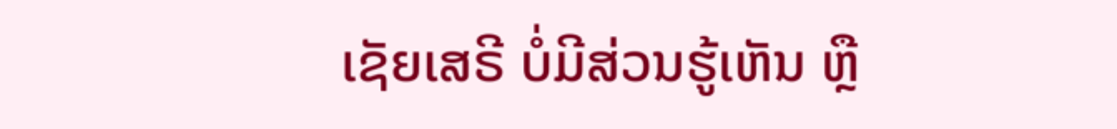ເຊັຍເສຣີ ບໍ່ມີສ່ວນຮູ້ເຫັນ ຫຼື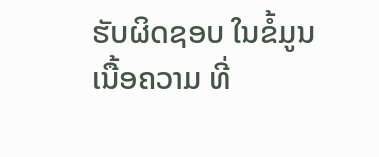ຮັບຜິດຊອບ ໃນຂໍ້ມູນເນື້ອຄວາມ ທີ່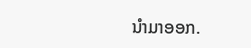ນໍາມາອອກ.